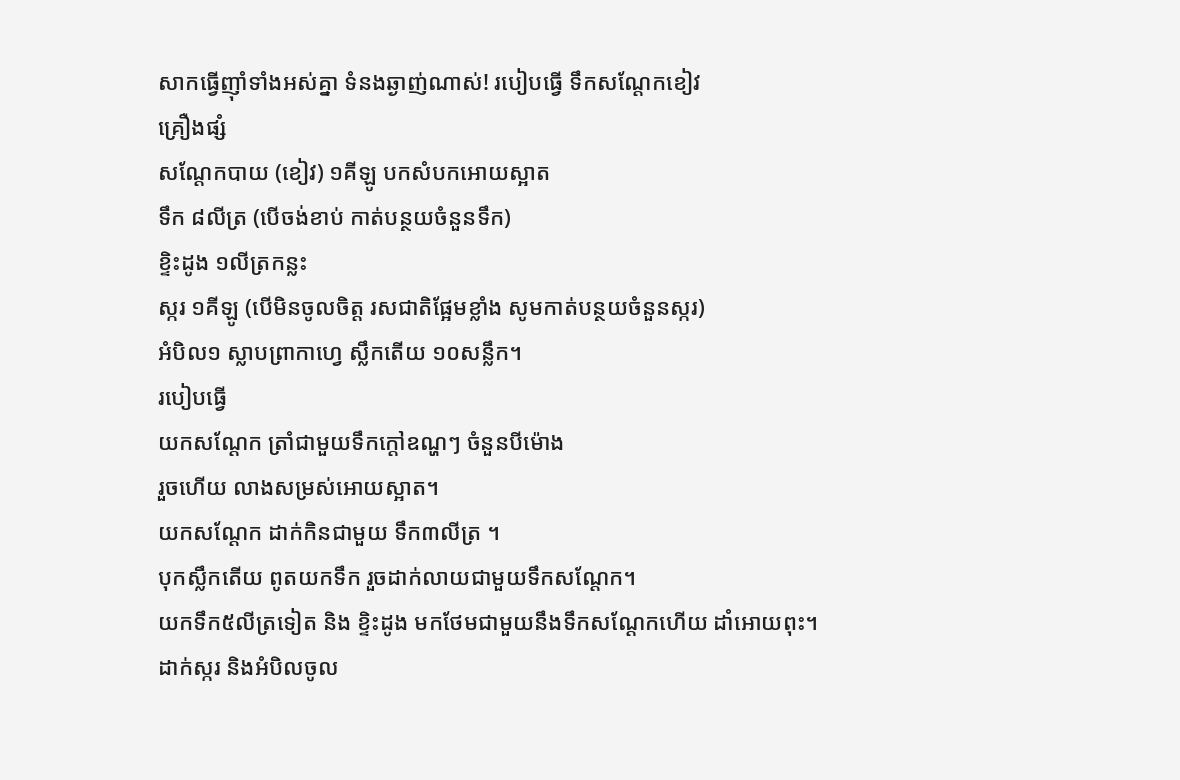សាកធ្វើញ៉ាំទាំងអស់គ្នា ទំនងឆ្ងាញ់ណាស់! របៀបធ្វើ ទឹកសណ្តែកខៀវ
គ្រឿងផ្សំ
សណ្តែកបាយ (ខៀវ) ១គីឡូ បកសំបកអោយស្អាត
ទឹក ៨លីត្រ (បើចង់ខាប់ កាត់បន្ថយចំនួនទឹក)
ខ្ទិះដូង ១លីត្រកន្លះ
ស្ករ ១គីឡូ (បើមិនចូលចិត្ត រសជាតិផ្អែមខ្លាំង សូមកាត់បន្ថយចំនួនស្ករ)
អំបិល១ ស្លាបព្រាកាហ្វេ ស្លឹកតើយ ១០សន្លឹក។
របៀបធ្វើ
យកសណ្តែក ត្រាំជាមួយទឹកក្តៅឧណ្ហៗ ចំនួនបីម៉ោង
រួចហើយ លាងសម្រស់អោយស្អាត។
យកសណ្តែក ដាក់កិនជាមួយ ទឹក៣លីត្រ ។
បុកស្លឹកតើយ ពូតយកទឹក រួចដាក់លាយជាមួយទឹកសណ្តែក។
យកទឹក៥លីត្រទៀត និង ខ្ទិះដូង មកថែមជាមួយនឹងទឹកសណ្តែកហើយ ដាំអោយពុះ។
ដាក់ស្ករ និងអំបិលចូល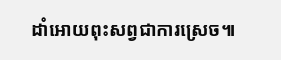ដាំអោយពុះសព្វជាការស្រេច៕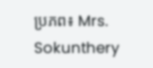ប្រភព៖ Mrs. Sokunthery